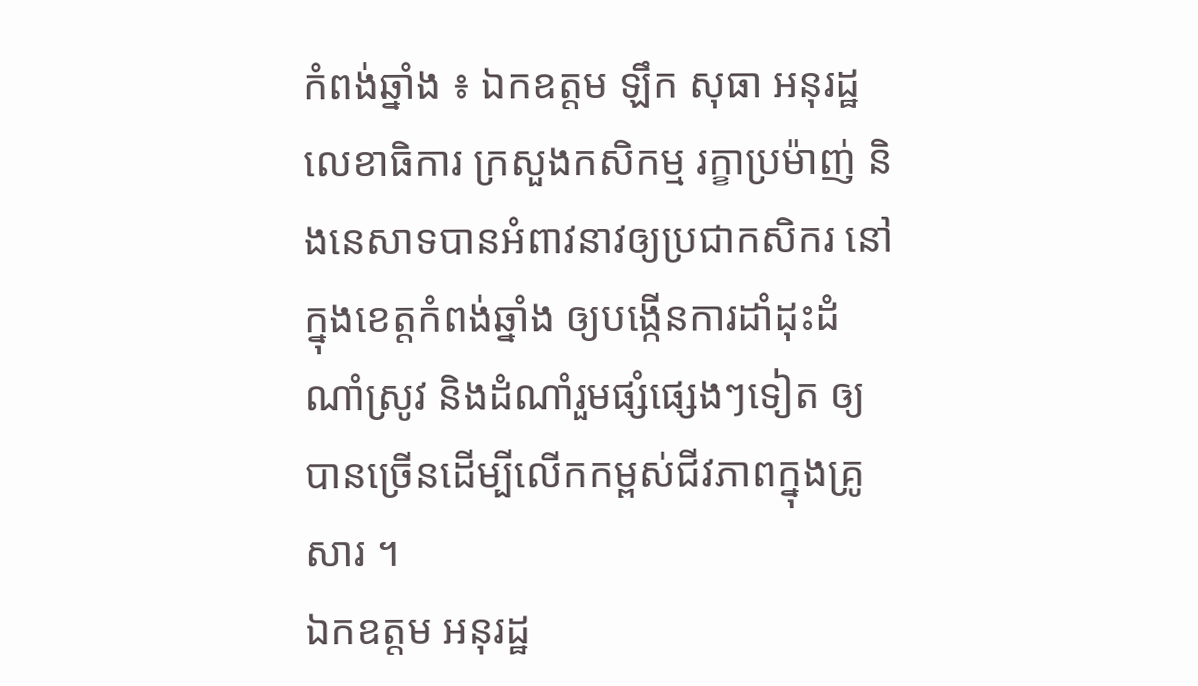កំពង់ឆ្នាំង ៖ ឯកឧត្តម ឡឹក សុធា អនុរដ្ឋលេខាធិការ ក្រសួងកសិកម្ម រក្ខាប្រម៉ាញ់ និងនេសាទបានអំពាវនាវឲ្យប្រជាកសិករ នៅក្នុងខេត្តកំពង់ឆ្នាំង ឲ្យបង្កើនការដាំដុះដំណាំស្រូវ និងដំណាំរួមផ្សំផ្សេងៗទៀត ឲ្យបានច្រើនដើម្បីលើកកម្ពស់ជីវភាពក្នុងគ្រូសារ ។
ឯកឧត្តម អនុរដ្ឋ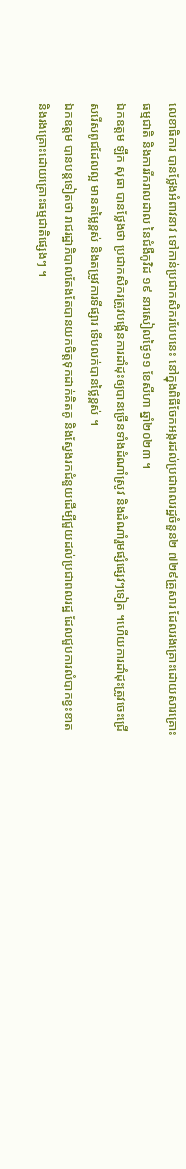លេខាធិការ បានថ្លែងអំពាវនាវ ទៅកាន់ប្រជាកសិករបែបនេះ នៅក្នុងពិធីចែកអង្ករដល់ប្រជាពលរដ្ឋចំនួន២ ៧២៩គ្រួសារ ដែលរងគ្រោះដោយសារគ្រោះធម្មជាតិ និងការរីករាលដាល នៃជំងឺកូវិដ ១៩ នារសៀលថ្ងៃ១១ ខែសីហា ឆ្នាំ២០២៣ ។
ឯកឧត្តម ឡឹក សុធា បានថ្លែងថា ប្រជាកសិករត្រូវបង្កើនការដាំដុះឲ្យបានច្រើនទាំងដំណាំស្រូវ និងដំណាំរួមផ្សំផ្សេវៗទៀត ។ហើយការដាំដុះត្រូវចេះជ្រើសរើសពូជដែលល្អ មានតម្លៃខ្ពស់ និងតម្រូវការទីផ្សារ ទើបលក់បានថ្លៃខ្ពស់ ។
ឯកឧត្តម បានបន្តទៀតថា រាជរដ្ឋាភិបាលតែងតែបានយកចិត្តទុកដាក់គិតគូ និងស្វែងរកជំនួយដើម្បីជួយដល់ប្រជាពលរដ្ឋ ដែលជួបការលំបាកខ្វះខាត និងរងគ្រោះដោយគ្រោះធម្មជាតិផ្សេងៗ ។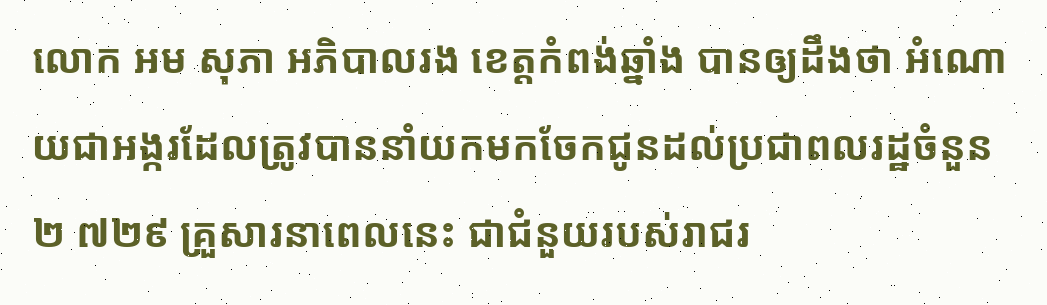លោក អម សុភា អភិបាលរង ខេត្តកំពង់ឆ្នាំង បានឲ្យដឹងថា អំណោយជាអង្ករដែលត្រូវបាននាំយកមកចែកជូនដល់ប្រជាពលរដ្ឋចំនួន ២ ៧២៩ គ្រួសារនាពេលនេះ ជាជំនួយរបស់រាជរ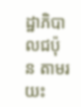ដ្ឋាភិបាលជប៉ុន តាមរយះ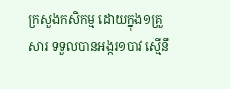ក្រសួងកសិកម្ម ដោយក្នុង១គ្រួសារ ទទួលបានអង្ករ១បាវ ស្មើនឹ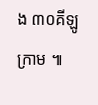ង ៣០គីឡូក្រាម ៕